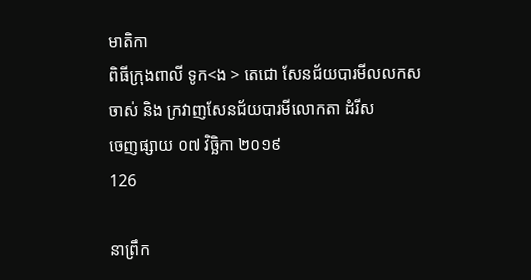មាតិកា
ពិធីក្រុងពាលី ទូក<ង > តេជោ សែនជ័យបារមីលលកសចាស់ និង ក្រវាញសែនជ័យបារមីលោកតា ដំរីស
ចេញផ្សាយ ០៧ វិច្ឆិកា ២០១៩
126

នាព្រឹក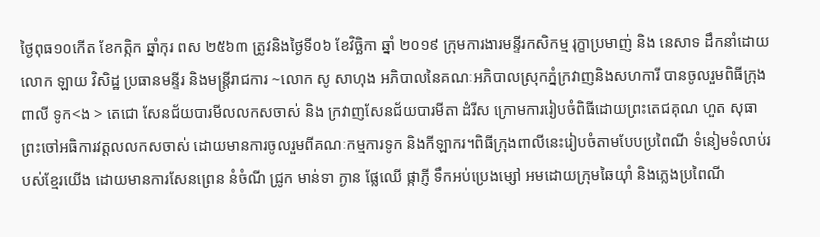ថ្ងៃពុធ១០កើត ខែកត្កិក ឆ្នាំកុរ ពស ២៥៦៣ ត្រូវនិងថ្ងៃទី០៦ ខែវិច្ឆិកា ឆ្នាំ ២០១៩ ក្រុមការងារមន្ទីរកសិកម្ម រុក្ខាប្រមាញ់ និង នេសាទ ដឹកនាំដោយ លោក ឡាយ វិសិដ្ឋ ប្រធានមន្ទីរ និងមន្រ្តីរាជការ ~លោក សូ សាហុង អភិបាលនៃគណៈអភិបាលស្រុកភ្នំក្រវាញនិងសហការី បានចូលរួមពិធីក្រុងពាលី ទូក<ង > តេជោ សែនជ័យបារមីលលកសចាស់ និង ក្រវាញសែនជ័យបារមីតា ដំរីស ក្រោមការរៀបចំពិធីដោយព្រះតេជគុណ ហួត សុធា ព្រះចៅអធិការវត្តលលកសចាស់ ដោយមានការចូលរួមពីគណៈកម្មការទូក និងកីឡាករ។ពិធីក្រុងពាលីនេះរៀបចំតាមបែបប្រពៃណី ទំនៀមទំលាប់របស់ខ្មែរយើង ដោយមានការសែនព្រេន នំចំណី ជ្រូក មាន់ទា ក្ងាន ផ្លែឈើ ផ្កាភ្ញី ទឹកអប់ប្រេងម្សៅ អមដោយក្រុមឆៃយ៉ាំ និងភ្លេងប្រពៃណី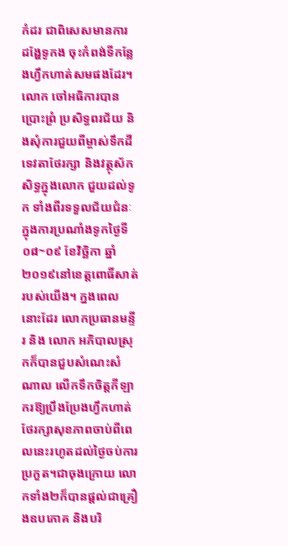កំដរ ជាពិសេសមានការ ដង្ហែទូកង ចុះកំពង់ទីកន្លែងហ្វឹកហាត់សមផងដែរ។លោក ចៅអធិការបានប្រោះព្រំ ប្រសិទ្ធពរជ័យ និងសុំការជួយពីម្ចាស់ទឹកដី ទេវតាថែរក្សា និងវត្ថុស័កសិទ្ធក្នុងលោក ជួយដល់ទូក ទាំងពីរទទួលជ័យជំនៈក្នុងការប្រណាំងទូកថ្ងៃទី០៨~០៩ ខែវិច្ឆិកា ឆ្នាំ២០១៩នៅខេត្តពោធិ៍សាត់របស់យើង។ ក្នងពេលនោះដែរ លោកប្រធានមន្ទីរ និង លោក អភិបាលស្រុកក៏បានជួបសំណេះសំណាល លើកទឹកចិត្តកីឡាករឱ្យប្រឹងប្រែងហ្វឹកហាត់ ថែរក្សាសុខភាពចាប់ពីពេលនេះរហូតដល់ថ្ងៃចប់ការប្រកួត។ជាចុងក្រោយ លោកទាំង២ក៏បានផ្តល់ជាគ្រឿងឧបភោគ និងបរិ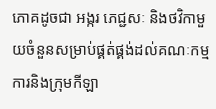ភោគដូចជា អង្ករ ភេជ្ជសៈ និងថវិកាមួយចំនួនសម្រាប់ផ្គត់ផ្គង់ដល់គណៈកម្មការនិងក្រុមកីឡា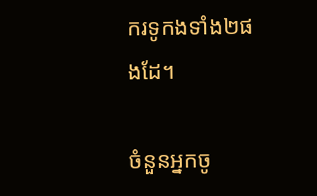ករទូកងទាំង២ផងដែ។

ចំនួនអ្នកចូ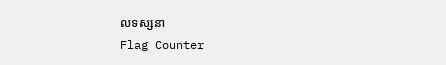លទស្សនា
Flag Counter